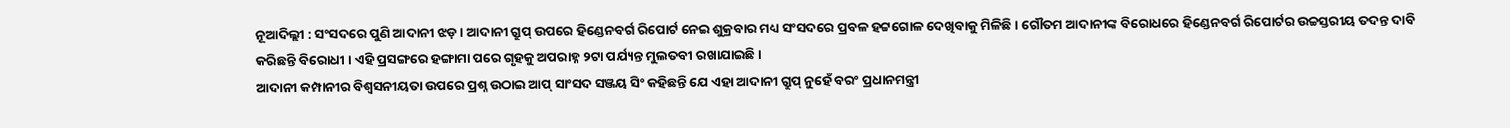ନୂଆଦିଲ୍ଲୀ : ସଂସଦରେ ପୁଣି ଆଦାନୀ ଝଡ଼ । ଆଦାନୀ ଗ୍ରୁପ୍ ଉପରେ ହିଣ୍ଡେନବର୍ଗ ରିପୋର୍ଟ ନେଇ ଶୁକ୍ରବାର ମଧ୍ୟ ସଂସଦରେ ପ୍ରବଳ ହଟ୍ଟଗୋଳ ଦେଖିବାକୁ ମିଳିଛି । ଗୌତମ ଆଦାନୀଙ୍କ ବିରୋଧରେ ହିଣ୍ଡେନବର୍ଗ ରିପୋର୍ଟର ଉଚ୍ଚସ୍ତରୀୟ ତଦନ୍ତ ଦାବି କରିଛନ୍ତି ବିରୋଧୀ । ଏହି ପ୍ରସଙ୍ଗରେ ହଙ୍ଗାମା ପରେ ଗୃହକୁ ଅପରାହ୍ନ ୨ଟା ପର୍ଯ୍ୟନ୍ତ ମୁଲତବୀ ରଖାଯାଇଛି।
ଆଦାନୀ କମ୍ପାନୀର ବିଶ୍ୱସନୀୟତା ଉପରେ ପ୍ରଶ୍ନ ଉଠାଇ ଆପ୍ ସାଂସଦ ସଞ୍ଜୟ ସିଂ କହିଛନ୍ତି ଯେ ଏହା ଆଦାନୀ ଗ୍ରୁପ୍ ନୁହେଁ ବରଂ ପ୍ରଧାନମନ୍ତ୍ରୀ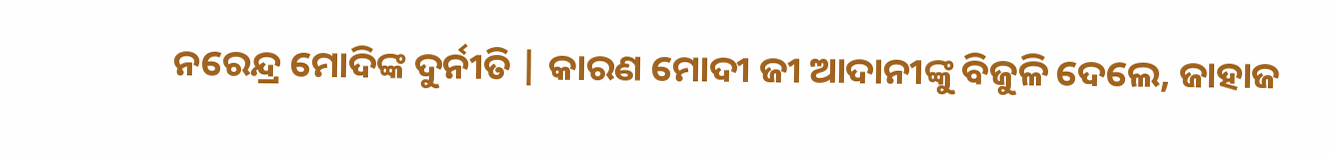ନରେନ୍ଦ୍ର ମୋଦିଙ୍କ ଦୁର୍ନୀତି | କାରଣ ମୋଦୀ ଜୀ ଆଦାନୀଙ୍କୁ ବିଜୁଳି ଦେଲେ, ଜାହାଜ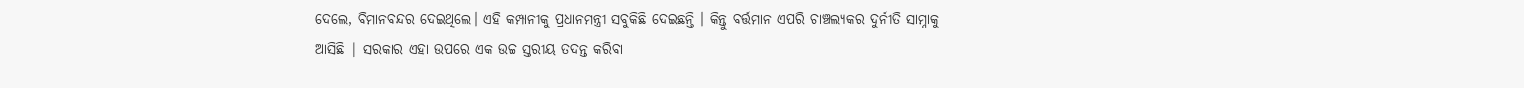ଦେଲେ, ବିମାନବନ୍ଦର ଦେଇଥିଲେ। ଏହି କମ୍ପାନୀକୁ ପ୍ରଧାନମନ୍ତ୍ରୀ ସବୁକିଛି ଦେଇଛନ୍ତି । କିନ୍ତୁ ବର୍ତ୍ତମାନ ଏପରି ଚାଞ୍ଚଲ୍ୟକର ଦୁର୍ନୀତି ସାମ୍ନାକୁ ଆସିଛି | ସରକାର ଏହା ଉପରେ ଏକ ଉଚ୍ଚ ସ୍ତରୀୟ ତଦନ୍ତ କରିବା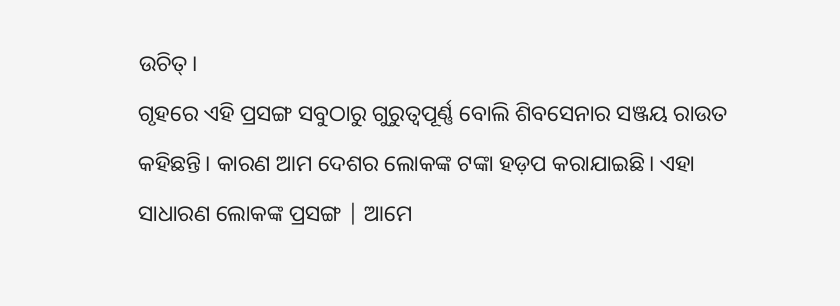ଉଚିତ୍।
ଗୃହରେ ଏହି ପ୍ରସଙ୍ଗ ସବୁଠାରୁ ଗୁରୁତ୍ୱପୂର୍ଣ୍ଣ ବୋଲି ଶିବସେନାର ସଞ୍ଜୟ ରାଉତ କହିଛନ୍ତି। କାରଣ ଆମ ଦେଶର ଲୋକଙ୍କ ଟଙ୍କା ହଡ଼ପ କରାଯାଇଛି। ଏହା ସାଧାରଣ ଲୋକଙ୍କ ପ୍ରସଙ୍ଗ | ଆମେ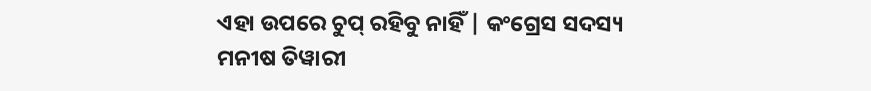ଏହା ଉପରେ ଚୁପ୍ ରହିବୁ ନାହିଁ | କଂଗ୍ରେସ ସଦସ୍ୟ ମନୀଷ ତିୱାରୀ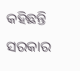କହିଛନ୍ତି ସରକାର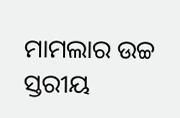ମାମଲାର ଉଚ୍ଚ ସ୍ତରୀୟ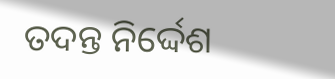ତଦନ୍ତ ନିର୍ଦ୍ଦେଶ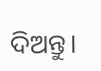ଦିଅନ୍ତୁ।